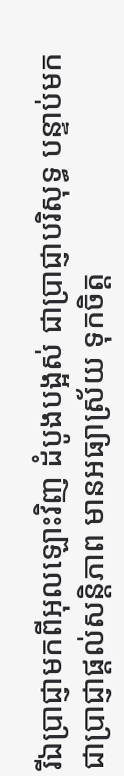រីឯប្រាជ្ញាមកពីអុលឡោះវិញ ដំបូងបង្អស់ ជាប្រាជ្ញាបរិសុទ្ធ បន្ទាប់មកជាប្រាជ្ញាផ្ដល់សន្ដិភាព មានអធ្យាស្រ័យ ទុកចិត្ដ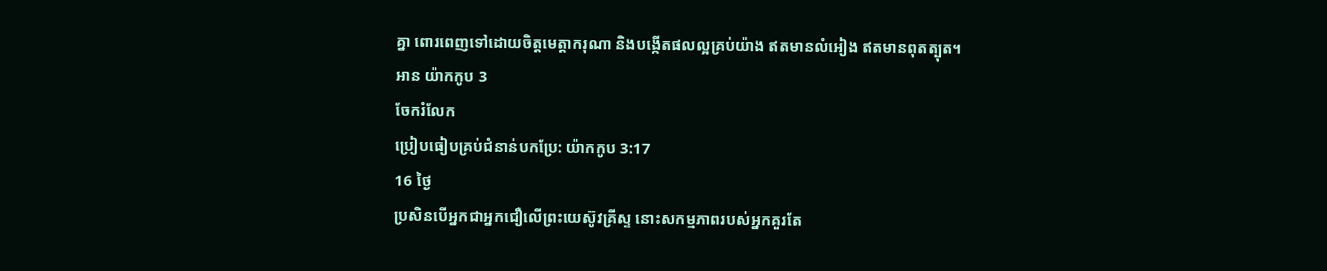គ្នា ពោរពេញទៅដោយចិត្ដមេត្ដាករុណា និងបង្កើតផលល្អគ្រប់យ៉ាង ឥតមានលំអៀង ឥតមានពុតត្បុត។
អាន យ៉ាកកូប 3
ចែករំលែក
ប្រៀបធៀបគ្រប់ជំនាន់បកប្រែ: យ៉ាកកូប 3:17
16 ថ្ងៃ
ប្រសិនបើអ្នកជាអ្នកជឿលើព្រះយេស៊ូវគ្រីស្ទ នោះសកម្មភាពរបស់អ្នកគួរតែ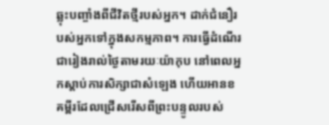ឆ្លុះបញ្ចាំងពីជីវិតថ្មីរបស់អ្នក។ ដាក់ជំនឿរបស់អ្នកទៅក្នុងសកម្មភាព។ ការធ្វើដំណើរជារៀងរាល់ថ្ងៃតាមរយៈយ៉ាកុប នៅពេលអ្នកស្តាប់ការសិក្សាជាសំឡេង ហើយអានខគម្ពីរដែលជ្រើសរើសពីព្រះបន្ទូលរបស់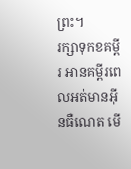ព្រះ។
រក្សាទុកខគម្ពីរ អានគម្ពីរពេលអត់មានអ៊ីនធឺណេត មើ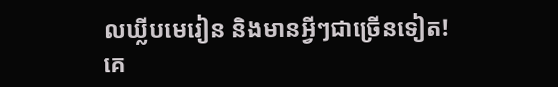លឃ្លីបមេរៀន និងមានអ្វីៗជាច្រើនទៀត!
គេ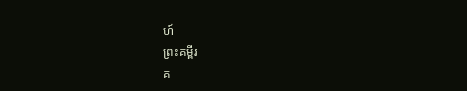ហ៍
ព្រះគម្ពីរ
គ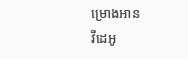ម្រោងអាន
វីដេអូ